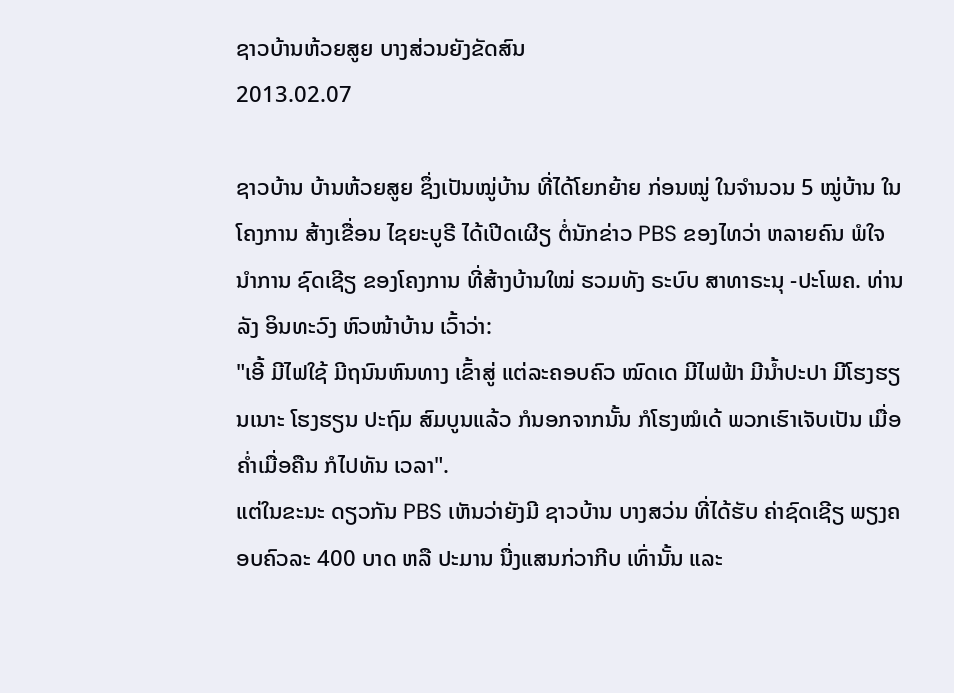ຊາວບ້ານຫ້ວຍສູຍ ບາງສ່ວນຍັງຂັດສົນ
2013.02.07

ຊາວບ້ານ ບ້ານຫ້ວຍສູຍ ຊຶ່ງເປັນໝູ່ບ້ານ ທີ່ໄດ້ໂຍກຍ້າຍ ກ່ອນໝູ່ ໃນຈໍານວນ 5 ໝູ່ບ້ານ ໃນໂຄງການ ສ້າງເຂື່ອນ ໄຊຍະບູຣີ ໄດ້ເປີດເຜີຽ ຕໍ່ນັກຂ່າວ PBS ຂອງໄທວ່າ ຫລາຍຄົນ ພໍໃຈນໍາການ ຊົດເຊີຽ ຂອງໂຄງການ ທີ່ສ້າງບ້ານໃໝ່ ຮວມທັງ ຣະບົບ ສາທາຣະນຸ -ປະໂພຄ. ທ່ານ ລັງ ອິນທະວົງ ຫົວໜ້າບ້ານ ເວົ້າວ່າ:
"ເອີ້ ມີໄຟໃຊ້ ມີຖນົນຫົນທາງ ເຂົ້າສູ່ ແຕ່ລະຄອບຄົວ ໝົດເດ ມີໄຟຟ້າ ມີນໍ້າປະປາ ມີໂຮງຮຽນເນາະ ໂຮງຮຽນ ປະຖົມ ສົມບູນແລ້ວ ກໍນອກຈາກນັ້ນ ກໍໂຮງໝໍເດ້ ພວກເຮົາເຈັບເປັນ ເມື່ອຄໍ່າເມື່ອຄືນ ກໍໄປທັນ ເວລາ".
ແຕ່ໃນຂະນະ ດຽວກັນ PBS ເຫັນວ່າຍັງມີ ຊາວບ້ານ ບາງສວ່ນ ທີ່ໄດ້ຮັບ ຄ່າຊົດເຊີຽ ພຽງຄອບຄົວລະ 400 ບາດ ຫລື ປະມານ ນື່ງແສນກ່ວາກີບ ເທົ່ານັ້ນ ແລະ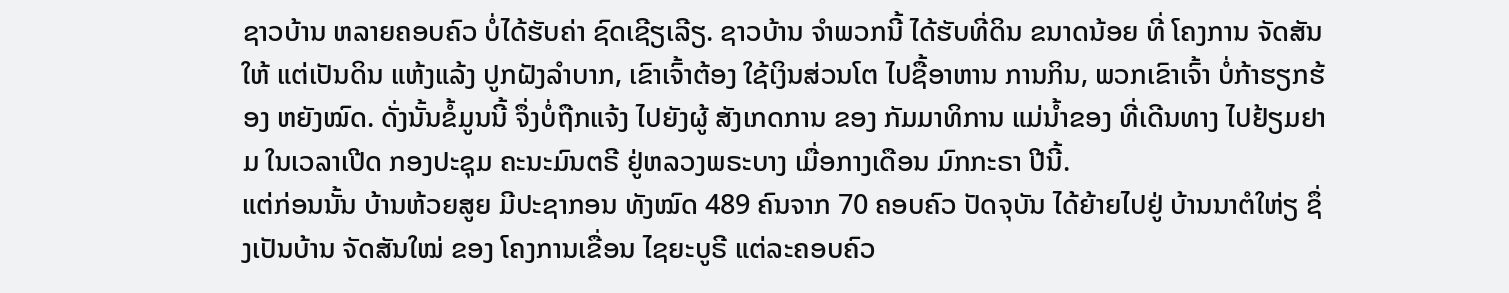ຊາວບ້ານ ຫລາຍຄອບຄົວ ບໍ່ໄດ້ຮັບຄ່າ ຊົດເຊີຽເລີຽ. ຊາວບ້ານ ຈໍາພວກນີ້ ໄດ້ຮັບທີ່ດິນ ຂນາດນ້ອຍ ທີ່ ໂຄງການ ຈັດສັນໃຫ້ ແຕ່ເປັນດິນ ແຫ້ງແລ້ງ ປູກຝັງລໍາບາກ, ເຂົາເຈົ້າຕ້ອງ ໃຊ້ເງິນສ່ວນໂຕ ໄປຊື້ອາຫານ ການກິນ, ພວກເຂົາເຈົ້າ ບໍ່ກ້າຮຽກຮ້ອງ ຫຍັງໝົດ. ດັ່ງນັ້ນຂໍ້ມູນນີ້ ຈຶ່ງບໍ່ຖືກແຈ້ງ ໄປຍັງຜູ້ ສັງເກດການ ຂອງ ກັມມາທິການ ແມ່ນໍ້າຂອງ ທີ່ເດີນທາງ ໄປຢ້ຽມຢາມ ໃນເວລາເປີດ ກອງປະຊຸມ ຄະນະມົນຕຣີ ຢູ່ຫລວງພຣະບາງ ເມື່ອກາງເດືອນ ມົກກະຣາ ປີນີ້.
ແຕ່ກ່ອນນັ້ນ ບ້ານຫ້ວຍສູຍ ມີປະຊາກອນ ທັງໝົດ 489 ຄົນຈາກ 70 ຄອບຄົວ ປັດຈຸບັນ ໄດ້ຍ້າຍໄປຢູ່ ບ້ານນາຕໍໃຫ່ຽ ຊຶ່ງເປັນບ້ານ ຈັດສັນໃໝ່ ຂອງ ໂຄງການເຂື່ອນ ໄຊຍະບູຣີ ແຕ່ລະຄອບຄົວ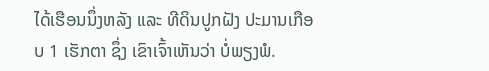ໄດ້ເຮືອນນຶ່ງຫລັງ ແລະ ທີດິນປູກຝັງ ປະມານເກືອບ 1 ເຮັກຕາ ຊຶ່ງ ເຂົາເຈົ້າເຫັນວ່າ ບໍ່ພຽງພໍ.